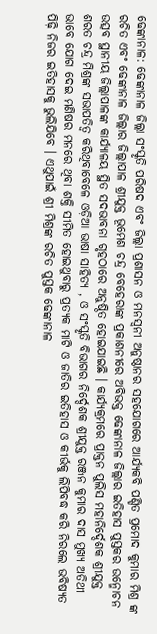ଢେଙ୍କାନାଳ: ଢେଙ୍କାନାଳ ଜିଲ୍ଲା ସଂସ୍କୃତି ପରିଷଦ ଏବଂ ଜିଲ୍ଲା ପ୍ରଶାସନ ଓ ମନସ୍ବନୀ ଅନୁଷ୍ଠାନର ସହଯୋଗରେ ଆର୍ଯ୍ୟକବି ପଣ୍ଡିତ ପ୍ରମୋଦ କୁମାର ମିଶ୍ର ଙ୍କ ରଚିତ ଏବଂ ଢେଙ୍କାନାଳ ଜିଲ୍ଲାର ଜିଲ୍ଲାପାଳ ଶ୍ରୀଯୁକ୍ତ ଭୂମେଶ ଚନ୍ଦ୍ର ବେହେରାଙ୍କ ପ୍ରକାଶନୀରେ ଅବିଭକ୍ତ ଢେଙ୍କାନାଳ ଜିଲ୍ଲାର ଇତିହାସ ପୁସ୍ତକର ଉନ୍ମୋଚନ ଉତ୍ସବ ସ୍ଥାନୀୟ ଜିଲ୍ଲାପାଳଙ୍କ କାର୍ଯ୍ୟାଳୟ ସ୍ଥିତ ସଦଭାବନା ଗୃହଠାରେ ଅନୁଷ୍ଠିତ ହୋଇଯାଇଛି । କାର୍ଯ୍ୟକ୍ରମରେ ପ୍ରାକ୍ତନ ପୁଲିସ ମହାନିର୍ଦ୍ଦେଶକ ଶ୍ରୀଯୁକ୍ତ ଶରତ ଚନ୍ଦ୍ର ମିଶ୍ରଙ୍କ ସଭାପତିତ୍ବ କରିଥିବାବେଳେ ଓଡ଼ିଆ ଭାଷା ସାହିତ୍ୟ , ଓ ସଂସ୍କୃତି ବିଭାଗର ନିର୍ଦ୍ଦେଶକ ଶ୍ରୀଯୁକ୍ତ ରଞ୍ଜନ କୁମାର ଦାସ ମୁଖ୍ୟ ଅତିଥୀ ଭାବେ ଯୋଗ ଦେଇ ମଣିଷର ମନରେ ଥିବା ଶକ୍ତି ସୀମିତ ହୋଇଥୁବାରୁ ପ୍ରତ୍ୟକ ମାଟି ଓ ଜାତିର ଇତିହାସ ଓ କୀର୍ଭକୁ ଲିପିବଦ୍ଧ କରି ନିରଲେ ଭବିଷ୍ୟତ ପିଢ଼ି ନିଜର ଇତିହାସକୁ ଭୁଲିଯିବେ । ଏଥୁପାଇଁ ଶ୍ରୀ ମିଶ୍ରଙ୍କ ରଚିତ ପୁସ୍ତକ ଢେଙ୍କାନାଳ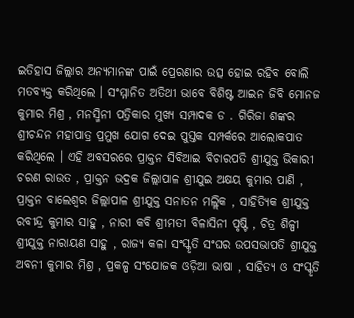ଇତିହାସ ଜିଲ୍ଲାର ଅନ୍ୟମାନଙ୍କ ପାଇଁ ପ୍ରେରଣାର ଉତ୍ସ ହୋଇ ରହିବ ବୋଲି ମତବ୍ୟକ୍ତ କରିଥିଲେ । ସଂମ୍ମାନିତ ଅତିଥୀ ଭାବେ ବିଶିଷ୍ଟ ଆଇନ ଜିବି ମୋନଜ କୁମାର ମିଶ୍ର , ମନସ୍ମିନୀ ପତ୍ରିକାର ମୁଖ୍ୟ ସମ୍ପାଦକ ଡ . ଗିରିଜା ଶଙ୍କର ଶ୍ରୀଚନ୍ଦନ ମହାପାତ୍ର ପ୍ରମୁଖ ଯୋଗ ଦେଇ ପୁସ୍ତକ ସମ୍ପର୍କରେ ଆଲୋକପାତ କରିଥିଲେ । ଏହି ଅବସରରେ ପ୍ରାକ୍ତନ ସିବିଆଇ ବିଚାରପତି ଶ୍ରୀଯୁକ୍ତ ଭିକାରୀ ଚରଣ ରାଉତ , ପ୍ରାକ୍ତନ ଭଦ୍ରକ ଜିଲ୍ଲାପାଳ ଶ୍ରୀଯୁଇ ଅକ୍ଷୟ କୁମାର ପାଣି , ପ୍ରାକ୍ତନ ବାଲେଶ୍ବର ଜିଲ୍ଲାପାଳ ଶ୍ରୀଯୁକ୍ତ ସନାତନ ମଲ୍ଲିକ , ସାହିତ୍ୟିକ ଶ୍ରୀଯୁକ୍ତ ରବୀନ୍ଦ୍ର କୁମାର ସାହୁ , ନାରୀ କବି ଶ୍ରୀମତୀ ବିଳାସିନୀ ପୃଷ୍ଟି , ଚିତ୍ର ଶିଳ୍ପୀ ଶ୍ରୀଯୁକ୍ତ ନାରାୟଣ ସାହୁ , ରାଜ୍ୟ କଳା ସଂସ୍କୃତି ସଂଘର ଉପସଭାପତି ଶ୍ରୀଯୁକ୍ତ ଅବନୀ କୁମାର ମିଶ୍ର , ପ୍ରକଳ୍ପ ସଂଯୋଜକ ଓଡ଼ିଆ ଭାଷା , ସାହିତ୍ୟ ଓ ସଂସ୍କୃତି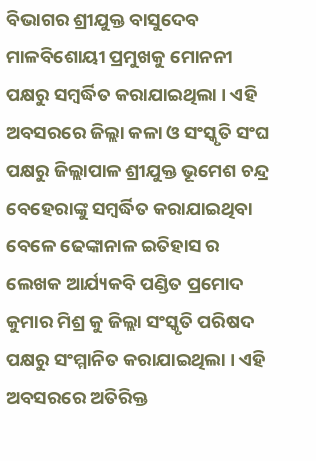ବିଭାଗର ଶ୍ରୀଯୁକ୍ତ ବାସୁଦେବ ମାଳବିଶୋୟୀ ପ୍ରମୁଖକୁ ମୋନନୀ ପକ୍ଷରୁ ସମ୍ବର୍ଦ୍ଧିତ କରାଯାଇଥିଲା । ଏହି ଅବସରରେ ଜିଲ୍ଲା କଳା ଓ ସଂସ୍କୃତି ସଂଘ ପକ୍ଷରୁ ଜିଲ୍ଲାପାଳ ଶ୍ରୀଯୁକ୍ତ ଭୂମେଶ ଚନ୍ଦ୍ର ବେହେରାଙ୍କୁ ସମ୍ବର୍ଦ୍ଧିତ କରାଯାଇଥିବା ବେଳେ ଢେଙ୍କାନାଳ ଇତିହାସ ର ଲେଖକ ଆର୍ଯ୍ୟକବି ପଣ୍ଡିତ ପ୍ରମୋଦ କୁମାର ମିଶ୍ର କୁ ଜିଲ୍ଲା ସଂସ୍କୃତି ପରିଷଦ ପକ୍ଷରୁ ସଂମ୍ମାନିତ କରାଯାଇଥିଲା । ଏହି ଅବସରରେ ଅତିରିକ୍ତ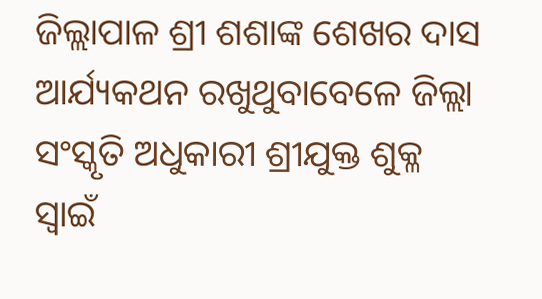ଜିଲ୍ଲାପାଳ ଶ୍ରୀ ଶଶାଙ୍କ ଶେଖର ଦାସ ଆର୍ଯ୍ୟକଥନ ରଖୁଥୁବାବେଳେ ଜିଲ୍ଲା ସଂସ୍କୃତି ଅଧୁକାରୀ ଶ୍ରୀଯୁକ୍ତ ଶୁକ୍ଳ ସ୍ଵାଇଁ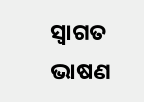ସ୍ୱାଗତ ଭାଷଣ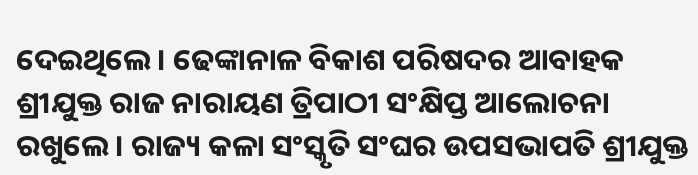ଦେଇଥିଲେ । ଢେଙ୍କାନାଳ ବିକାଶ ପରିଷଦର ଆବାହକ ଶ୍ରୀଯୁକ୍ତ ରାଜ ନାରାୟଣ ତ୍ରିପାଠୀ ସଂକ୍ଷିପ୍ତ ଆଲୋଚନା ରଖୁଲେ । ରାଜ୍ୟ କଳା ସଂସ୍କୃତି ସଂଘର ଉପସଭାପତି ଶ୍ରୀଯୁକ୍ତ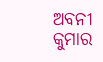ଅବନୀ କୁମାର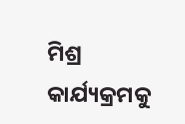ମିଶ୍ର କାର୍ଯ୍ୟକ୍ରମକୁ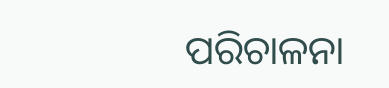ପରିଚାଳନା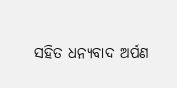ସହିତ ଧନ୍ୟବାଦ ଅର୍ପଣ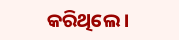କରିଥିଲେ ।